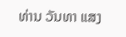ທ່ານ ວັນທາ ແສງ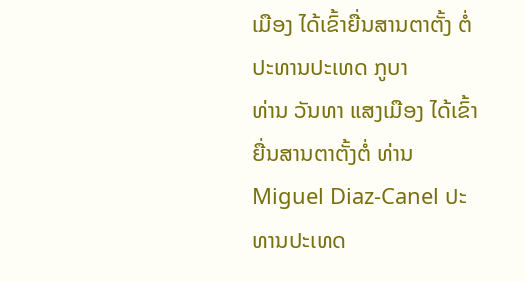ເມືອງ ໄດ້ເຂົ້າຍື່ນສານຕາຕັ້ງ ຕໍ່ປະທານປະເທດ ກູບາ
ທ່ານ ວັນທາ ແສງເມືອງ ໄດ້ເຂົ້າຍື່ນສານຕາຕັ້ງຕໍ່ ທ່ານ Miguel Diaz-Canel ປະທານປະເທດ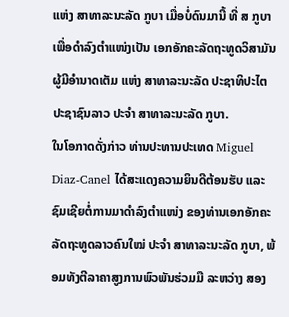ແຫ່ງ ສາທາລະນະລັດ ກູບາ ເມື່ອບໍ່ດົນມານີ້ ທີ່ ສ ກູບາ ເພື່ອດໍາລົງຕໍາແໜ່ງເປັນ ເອກອັກຄະລັດຖະທູດວິສາມັນ ຜູ້ມີອໍານາດເຕັມ ແຫ່ງ ສາທາລະນະລັດ ປະຊາທິປະໄຕ ປະຊາຊົນລາວ ປະຈໍາ ສາທາລະນະລັດ ກູບາ.
ໃນໂອກາດດັ່ງກ່າວ ທ່ານປະທານປະເທດ Miguel Diaz-Canel ໄດ້ສະແດງຄວາມຍິນດີຕ້ອນຮັບ ແລະ ຊົມເຊີຍຕໍ່ການມາດໍາລົງຕໍາແໜ່ງ ຂອງທ່ານເອກອັກຄະລັດຖະທູດລາວຄົນໃໝ່ ປະຈໍາ ສາທາລະນະລັດ ກູບາ, ພ້ອມທັງຕີລາຄາສູງການພົວພັນຮ່ວມມື ລະຫວ່າງ ສອງ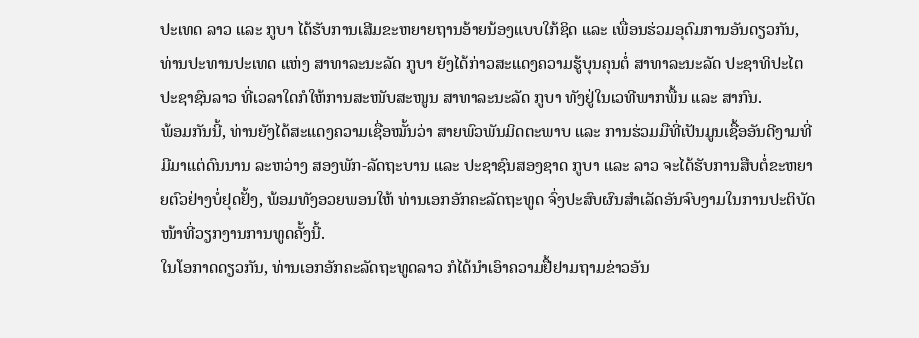ປະເທດ ລາວ ແລະ ກູບາ ໄດ້ຮັບການເສີມຂະຫຍາຍຖານອ້າຍນ້ອງແບບໃກ້ຊິດ ແລະ ເພື່ອນຮ່ວມອຸດົມການອັນດຽວກັນ, ທ່ານປະທານປະເທດ ແຫ່ງ ສາທາລະນະລັດ ກູບາ ຍັງໄດ້ກ່າວສະແດງຄວາມຮູ້ບຸນຄຸນຕໍ່ ສາທາລະນະລັດ ປະຊາທິປະໄຕ ປະຊາຊົນລາວ ທີ່ເວລາໃດກໍໃຫ້ການສະໜັບສະໜູນ ສາທາລະນະລັດ ກູບາ ທັງຢູ່ໃນເວທີພາກພື້ນ ແລະ ສາກົນ.
ພ້ອມກັນນີ້, ທ່ານຍັງໄດ້ສະແດງຄວາມເຊື່ອໝັ້ນວ່າ ສາຍພົວພັນມິດຕະພາບ ແລະ ການຮ່ວມມືທີ່ເປັນມູນເຊື້ອອັນດີງາມທີ່ມີມາແຕ່ດົນນານ ລະຫວ່າງ ສອງພັກ-ລັດຖະບານ ແລະ ປະຊາຊົນສອງຊາດ ກູບາ ແລະ ລາວ ຈະໄດ້ຮັບການສືບຕໍ່ຂະຫຍາຍຕົວຢ່າງບໍ່ຢຸດຢັ້ງ, ພ້ອມທັງອວຍພອນໃຫ້ ທ່ານເອກອັກຄະລັດຖະທູດ ຈົ່ງປະສົບຜົນສໍາເລັດອັນຈົບງາມໃນການປະຕິບັດໜ້າທີ່ວຽກງານການທູດຄັ້ງນີ້.
ໃນໂອກາດດຽວກັນ, ທ່ານເອກອັກຄະລັດຖະທູດລາວ ກໍໄດ້ນໍາເອົາຄວາມຢື້ຢາມຖາມຂ່າວອັນ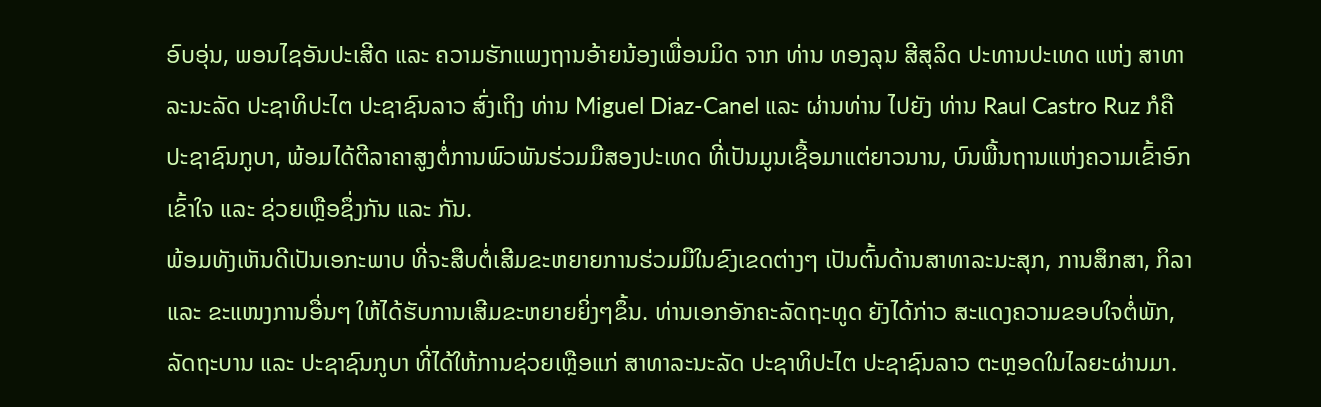ອົບອຸ່ນ, ພອນໄຊອັນປະເສີດ ແລະ ຄວາມຮັກແພງຖານອ້າຍນ້ອງເພື່ອນມິດ ຈາກ ທ່ານ ທອງລຸນ ສີສຸລິດ ປະທານປະເທດ ແຫ່ງ ສາທາລະນະລັດ ປະຊາທິປະໄຕ ປະຊາຊົນລາວ ສົ່ງເຖິງ ທ່ານ Miguel Diaz-Canel ແລະ ຜ່ານທ່ານ ໄປຍັງ ທ່ານ Raul Castro Ruz ກໍຄື ປະຊາຊົນກູບາ, ພ້ອມໄດ້ຕີລາຄາສູງຕໍ່ການພົວພັນຮ່ວມມືສອງປະເທດ ທີ່ເປັນມູນເຊື້ອມາແຕ່ຍາວນານ, ບົນພື້ນຖານແຫ່ງຄວາມເຂົ້າອົກເຂົ້າໃຈ ແລະ ຊ່ວຍເຫຼືອຊຶ່ງກັນ ແລະ ກັນ.
ພ້ອມທັງເຫັນດີເປັນເອກະພາບ ທີ່ຈະສືບຕໍ່ເສີມຂະຫຍາຍການຮ່ວມມືໃນຂົງເຂດຕ່າງໆ ເປັນຕົ້ນດ້ານສາທາລະນະສຸກ, ການສຶກສາ, ກິລາ ແລະ ຂະແໜງການອື່ນໆ ໃຫ້ໄດ້ຮັບການເສີມຂະຫຍາຍຍິ່ງໆຂຶ້ນ. ທ່ານເອກອັກຄະລັດຖະທູດ ຍັງໄດ້ກ່າວ ສະແດງຄວາມຂອບໃຈຕໍ່ພັກ, ລັດຖະບານ ແລະ ປະຊາຊົນກູບາ ທີ່ໄດ້ໃຫ້ການຊ່ວຍເຫຼືອແກ່ ສາທາລະນະລັດ ປະຊາທິປະໄຕ ປະຊາຊົນລາວ ຕະຫຼອດໃນໄລຍະຜ່ານມາ.